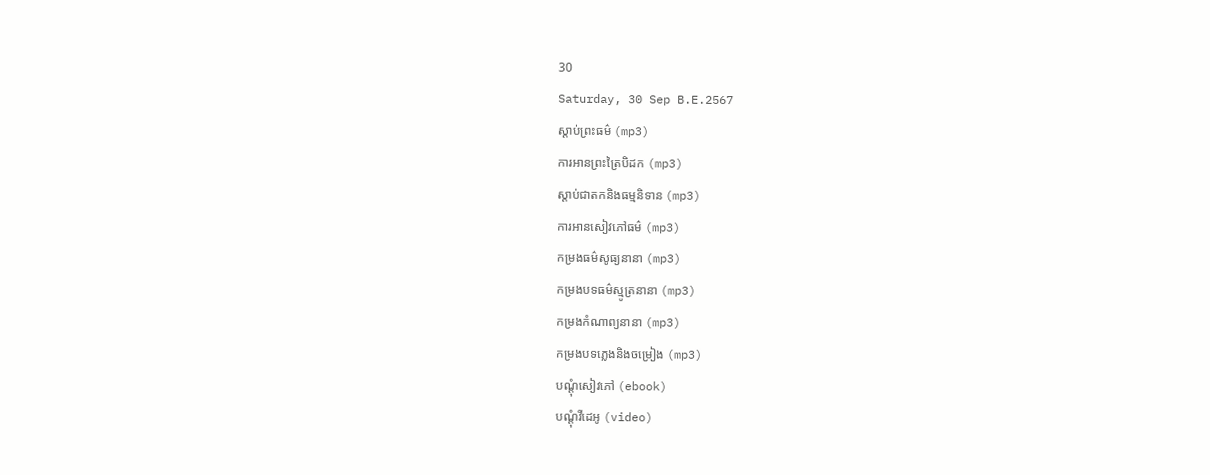30
Saturday, 30 Sep B.E.2567
ស្តាប់ព្រះធម៌ (mp3)
ការអានព្រះត្រៃបិដក (mp3)
ស្តាប់ជាតកនិងធម្មនិទាន (mp3)
ការអានសៀវភៅធម៌ (mp3)
កម្រងធម៌សូធ្យនានា (mp3)
កម្រងបទធម៌ស្មូត្រនានា (mp3)
កម្រងកំណាព្យនានា (mp3)
កម្រងបទភ្លេងនិងចម្រៀង (mp3)
បណ្តុំសៀវភៅ (ebook)
បណ្តុំវីដេអូ (video)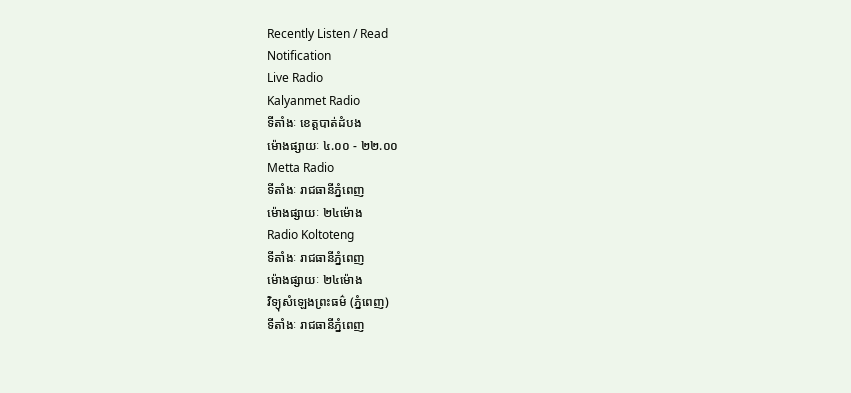Recently Listen / Read
Notification
Live Radio
Kalyanmet Radio
ទីតាំងៈ ខេត្តបាត់ដំបង
ម៉ោងផ្សាយៈ ៤.០០ - ២២.០០
Metta Radio
ទីតាំងៈ រាជធានីភ្នំពេញ
ម៉ោងផ្សាយៈ ២៤ម៉ោង
Radio Koltoteng
ទីតាំងៈ រាជធានីភ្នំពេញ
ម៉ោងផ្សាយៈ ២៤ម៉ោង
វិទ្យុសំឡេងព្រះធម៌ (ភ្នំពេញ)
ទីតាំងៈ រាជធានីភ្នំពេញ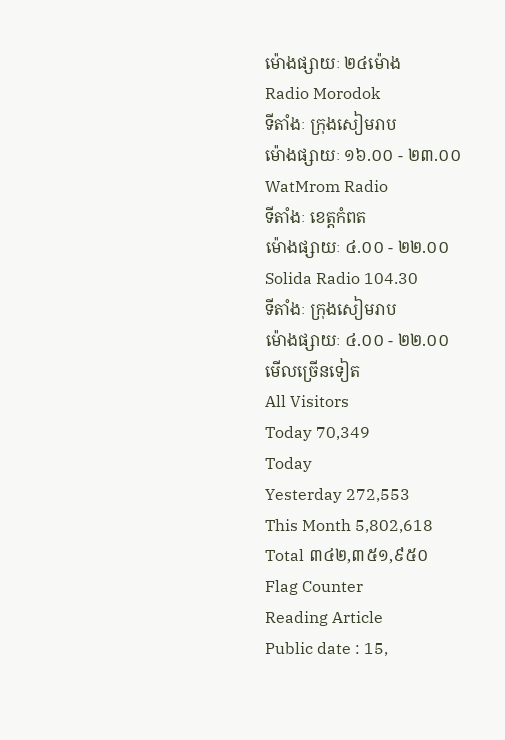ម៉ោងផ្សាយៈ ២៤ម៉ោង
Radio Morodok
ទីតាំងៈ ក្រុងសៀមរាប
ម៉ោងផ្សាយៈ ១៦.០០ - ២៣.០០
WatMrom Radio
ទីតាំងៈ ខេត្តកំពត
ម៉ោងផ្សាយៈ ៤.០០ - ២២.០០
Solida Radio 104.30
ទីតាំងៈ ក្រុងសៀមរាប
ម៉ោងផ្សាយៈ ៤.០០ - ២២.០០
មើលច្រើនទៀត
All Visitors
Today 70,349
Today
Yesterday 272,553
This Month 5,802,618
Total ៣៤២,៣៥១,៩៥០
Flag Counter
Reading Article
Public date : 15,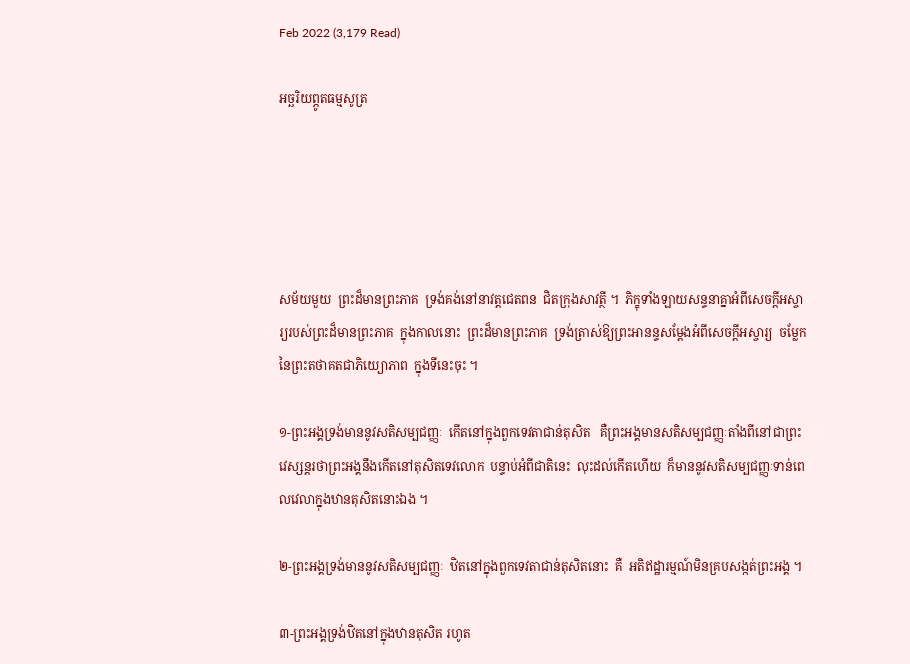Feb 2022 (3,179 Read)

អច្ឆរិយព្ភូតធម្មសូត្រ





សម័យមួយ  ព្រះដ៏មានព្រះភាគ  ទ្រង់គង់នៅនាវត្តជេតពន  ជិតក្រុងសាវត្ថី ។  ភិក្ខុទាំងឡាយសន្ទនាគ្នាអំពីសេចក្ដីអស្ចារ្យរបស់ព្រះដ៏មានព្រះភាគ  ក្នុងកាលនោះ  ព្រះដ៏មានព្រះភាគ  ទ្រង់ត្រាស់ឱ្យព្រះអានន្ទសម្ដែងអំពីសេចក្ដីអស្ចារ្យ  ចម្លែកនៃព្រះតថាគតជាភិយ្យោភាព  ក្នុងទីនេះចុះ ។

១-ព្រះអង្គទ្រង់មាននូវសតិសម្បជញ្ញៈ  កើតនៅក្នុងពួកទេវតាជាន់តុសិត   គឺព្រះអង្គមានសតិសម្បជញ្ញៈតាំងពីនៅជាព្រះវេស្សន្ដរថាព្រះអង្គនឹងកើតនៅតុសិតទេវលោក  បន្ទាប់អំពីជាតិនេះ  លុះដល់កើតហើយ  ក៏មាននូវសតិសម្បជញ្ញៈទាន់ពេលវេលាក្នុងឋានតុសិតនោះឯង ។

២-ព្រះអង្គទ្រង់មាននូវសតិសម្បជញ្ញៈ  ឋិតនៅក្នុងពួកទេវតាជាន់តុសិតនោះ  គឺ  អតិឥដ្ឋារម្មណ៍មិនគ្របសង្កត់ព្រះអង្គ ។

៣-ព្រះអង្គទ្រង់ឋិតនៅក្នុងឋានតុសិត រហូត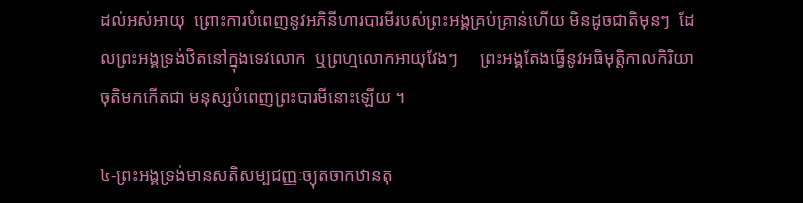ដល់អស់អាយុ  ព្រោះការបំពេញនូវអភិនីហារបារមីរបស់ព្រះអង្គគ្រប់គ្រាន់ហើយ មិនដូចជាតិមុនៗ  ដែលព្រះអង្គទ្រង់ឋិតនៅក្នុងទេវលោក  ឬព្រហ្មលោកអាយុវែងៗ     ព្រះអង្គតែងធ្វើនូវអធិមុត្តិកាលកិរិយា    ចុតិមកកើតជា មនុស្សបំពេញព្រះបារមីនោះឡើយ ។

៤-ព្រះអង្គទ្រង់មានសតិសម្បជញ្ញៈច្យុតចាកឋានតុ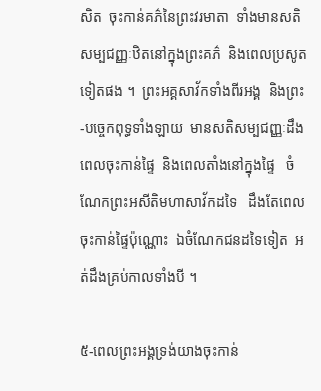សិត  ចុះកាន់គភ៌នៃព្រះវរមាតា  ទាំងមានសតិសម្បជញ្ញៈឋិតនៅក្នុងព្រះគភ៌  និងពេលប្រសូតទៀតផង ។  ព្រះអគ្គសាវ័កទាំងពីរអង្គ  និងព្រះ-បច្ចេកពុទ្ធទាំងឡាយ  មានសតិសម្បជញ្ញៈដឹងពេលចុះកាន់ផ្ទៃ  និងពេលតាំងនៅក្នុងផ្ទៃ   ចំណែកព្រះអសីតិមហាសាវ័កដទៃ   ដឹងតែពេលចុះកាន់ផ្ទៃប៉ុណ្ណោះ  ឯចំណែកជនដទៃទៀត  អត់ដឹងគ្រប់កាលទាំងបី ។

៥-ពេលព្រះអង្គទ្រង់យាងចុះកាន់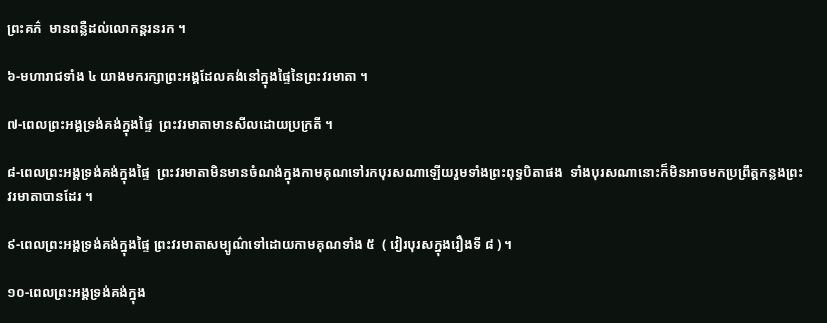ព្រះគភ៌  មានពន្លឺដល់លោកន្តរនរក ។

៦-មហារាជទាំង ៤ យាងមករក្សាព្រះអង្គដែលគង់នៅក្នុងផ្ទៃនៃព្រះវរមាតា ។

៧-ពេលព្រះអង្គទ្រង់គង់ក្នុងផ្ទៃ  ព្រះវរមាតាមានសីលដោយប្រក្រតី ។

៨-ពេលព្រះអង្គទ្រង់គង់ក្នុងផ្ទៃ  ព្រះវរមាតាមិនមានចំណង់ក្នុងកាមគុណទៅរកបុរសណាឡើយរួមទាំងព្រះពុទ្ធបិតាផង  ទាំងបុរសណានោះក៏មិនអាចមកប្រព្រឹត្តកន្លងព្រះវរមាតាបានដែរ ។

៩-ពេលព្រះអង្គទ្រង់គង់ក្នុងផ្ទៃ ព្រះវរមាតាសម្បូណ៌ទៅដោយកាមគុណទាំង ៥  ( វៀរបុរសក្នុងរឿងទី ៨ ) ។

១០-ពេលព្រះអង្គទ្រង់គង់ក្នុង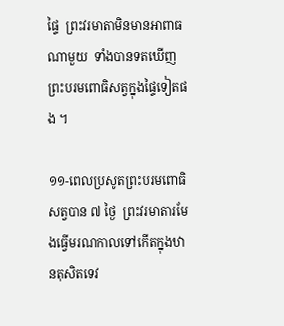ផ្ទៃ  ព្រះវរមាតាមិនមានអាពាធ
ណាមួយ  ទាំងបានទតឃើញព្រះបរមពោធិសត្វក្នុងផ្ទៃទៀតផង ។

១១-ពេលប្រសូតព្រះបរមពោធិសត្វបាន ៧ ថ្ងៃ  ព្រះវរមាតារមែងធ្វើមរណកាលទៅកើតក្នុងឋានតុសិតទេវ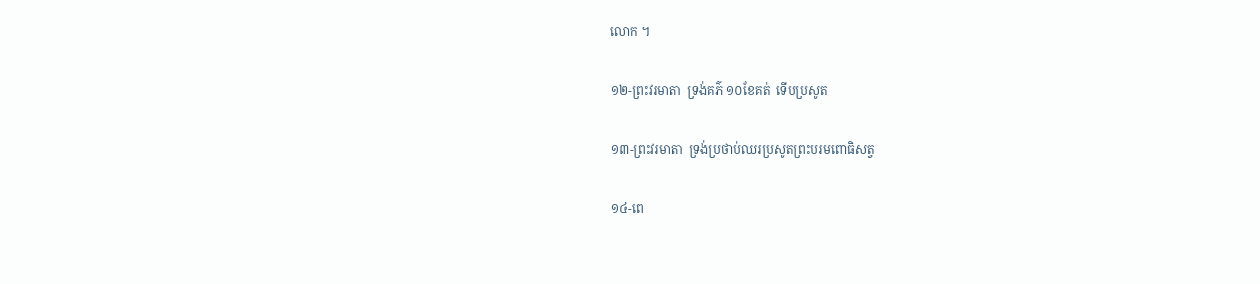លោក ។

១២-ព្រះវរមាតា  ទ្រង់គភ៌ ១០ខែគត់  ទើបប្រសូត

១៣-ព្រះវរមាតា  ទ្រង់ប្រថាប់ឈរប្រសូតព្រះបរមពោធិសត្វ

១៤-ពេ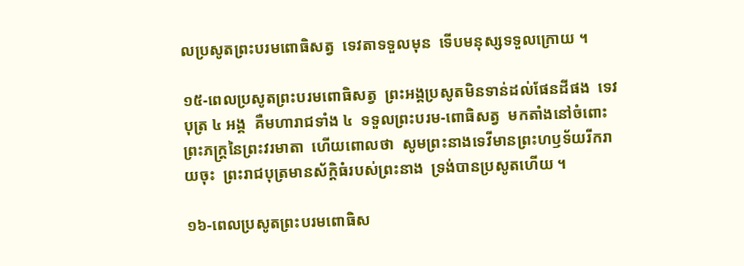លប្រសូតព្រះបរមពោធិសត្វ  ទេវតាទទួលមុន  ទើបមនុស្សទទួលក្រោយ ។

១៥-ពេលប្រសូតព្រះបរមពោធិសត្វ  ព្រះអង្គប្រសូតមិនទាន់ដល់ផែនដីផង  ទេវបុត្រ ៤ អង្គ  គឺមហារាជទាំង ៤  ទទួលព្រះបរម-ពោធិសត្វ  មកតាំងនៅចំពោះព្រះភក្ត្រនៃព្រះវរមាតា  ហើយពោលថា  សូមព្រះនាងទេវីមានព្រះហឫទ័យរីករាយចុះ  ព្រះរាជបុត្រមានស័ក្ដិធំរបស់ព្រះនាង  ទ្រង់បានប្រសូតហើយ ។

១៦-ពេលប្រសូតព្រះបរមពោធិស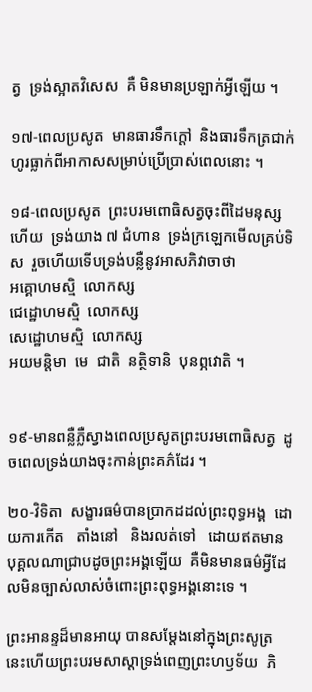ត្វ  ទ្រង់ស្អាតវិសេស  គឺ មិនមានប្រឡាក់អ្វីឡើយ ។

១៧-ពេលប្រសូត  មានធារទឹកក្ដៅ  និងធារទឹកត្រជាក់ហូរធ្លាក់ពីអាកាសសម្រាប់ប្រើប្រាស់ពេលនោះ ។

១៨-ពេលប្រសូត  ព្រះបរមពោធិសត្វចុះពីដៃមនុស្សហើយ  ទ្រង់យាង ៧ ជំហាន  ទ្រង់ក្រឡេកមើលគ្រប់ទិស  រួចហើយទើបទ្រង់បន្លឺនូវអាសភិវាចាថា
អគ្គោហមស្មិ  លោកស្ស
ជេដ្ឋោហមស្មិ  លោកស្ស
សេដ្ឋោហមស្មិ  លោកស្ស
អយមន្តិមា  មេ  ជាតិ  នត្ថិទានិ  បុនព្ភវោតិ ។


១៩-មានពន្លឺភ្លឺស្វាងពេលប្រសូតព្រះបរមពោធិសត្វ  ដូចពេលទ្រង់យាងចុះកាន់ព្រះគភ៌ដែរ ។

២០-វិទិតា  សង្ខារធម៌បានប្រាកដដល់ព្រះពុទ្ធអង្គ  ដោយការកើត   តាំងនៅ   និងរលត់ទៅ   ដោយឥតមានបុគ្គលណាជ្រាបដូចព្រះអង្គឡើយ  គឺមិនមានធម៌អ្វីដែលមិនច្បាស់លាស់ចំពោះព្រះពុទ្ធអង្គនោះទេ ។

ព្រះអានន្ទដ៏មានអាយុ បានសម្ដែងនៅក្នុងព្រះសូត្រនេះហើយព្រះបរមសាស្ដាទ្រង់ពេញព្រះហឫទ័យ  ភិ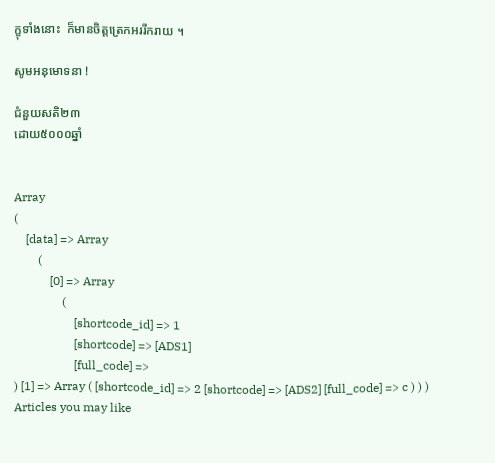ក្ខុទាំងនោះ  ក៏មានចិត្តត្រេកអររីករាយ ។

សូមអនុមោទនា !

ជំនួយសតិ២៣
ដោយ៥០០០ឆ្នាំ


Array
(
    [data] => Array
        (
            [0] => Array
                (
                    [shortcode_id] => 1
                    [shortcode] => [ADS1]
                    [full_code] =>
) [1] => Array ( [shortcode_id] => 2 [shortcode] => [ADS2] [full_code] => c ) ) )
Articles you may like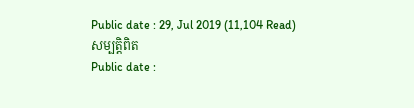Public date : 29, Jul 2019 (11,104 Read)
សម្បត្តិពិត
Public date :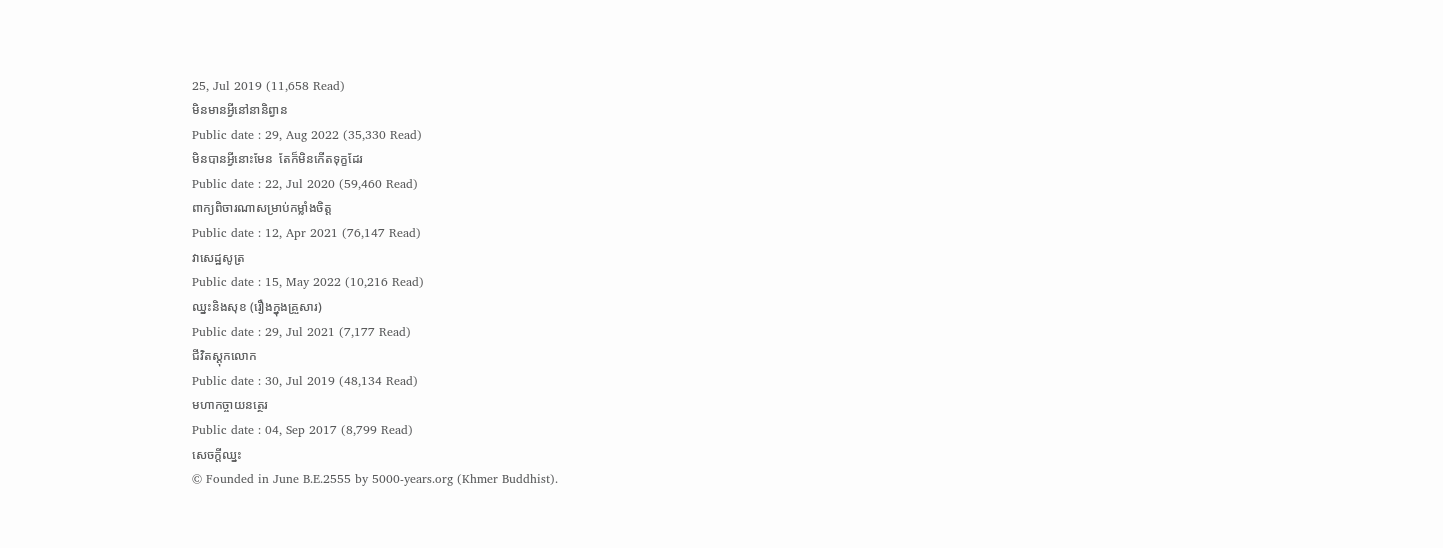25, Jul 2019 (11,658 Read)
មិនមានអ្វីនៅនានិព្វាន
Public date : 29, Aug 2022 (35,330 Read)
មិនបានអ្វីនោះមែន  តែក៏មិនកើតទុក្ខដែរ
Public date : 22, Jul 2020 (59,460 Read)
ពាក្យពិចារណាសម្រាប់កម្លាំងចិត្ត
Public date : 12, Apr 2021 (76,147 Read)
វាសេដ្ឋសូត្រ
Public date : 15, May 2022 (10,216 Read)
ឈ្នះនិងសុខ (រឿងក្នុងគ្រួសារ)
Public date : 29, Jul 2021 (7,177 Read)
ជីវិតស្ដុកលោក
Public date : 30, Jul 2019 (48,134 Read)
មហាកច្ចាយនត្ថេរ
Public date : 04, Sep 2017 (8,799 Read)
សេចក្ដីឈ្នះ
© Founded in June B.E.2555 by 5000-years.org (Khmer Buddhist).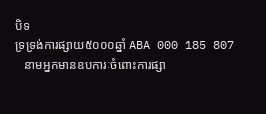បិទ
ទ្រទ្រង់ការផ្សាយ៥០០០ឆ្នាំ ABA 000 185 807
   នាមអ្នកមានឧបការៈចំពោះការផ្សា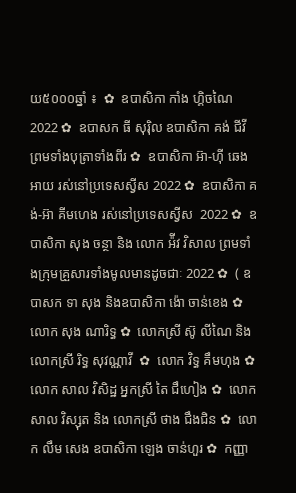យ៥០០០ឆ្នាំ ៖  ✿  ឧបាសិកា កាំង ហ្គិចណៃ 2022 ✿  ឧបាសក ធី សុរ៉ិល ឧបាសិកា គង់ ជីវី ព្រមទាំងបុត្រាទាំងពីរ ✿  ឧបាសិកា អ៊ា-ហុី ឆេងអាយ រស់នៅប្រទេសស្វីស 2022 ✿  ឧបាសិកា គង់-អ៊ា គីមហេង រស់នៅប្រទេសស្វីស  2022 ✿  ឧបាសិកា សុង ចន្ថា និង លោក អ៉ីវ វិសាល ព្រមទាំងក្រុមគ្រួសារទាំងមូលមានដូចជាៈ 2022 ✿  ( ឧបាសក ទា សុង និងឧបាសិកា ង៉ោ ចាន់ខេង ✿  លោក សុង ណារិទ្ធ ✿  លោកស្រី ស៊ូ លីណៃ និង លោកស្រី រិទ្ធ សុវណ្ណាវី  ✿  លោក វិទ្ធ គឹមហុង ✿  លោក សាល វិសិដ្ឋ អ្នកស្រី តៃ ជឹហៀង ✿  លោក សាល វិស្សុត និង លោកស្រី ថាង ជឹងជិន ✿  លោក លឹម សេង ឧបាសិកា ឡេង ចាន់ហួរ ✿  កញ្ញា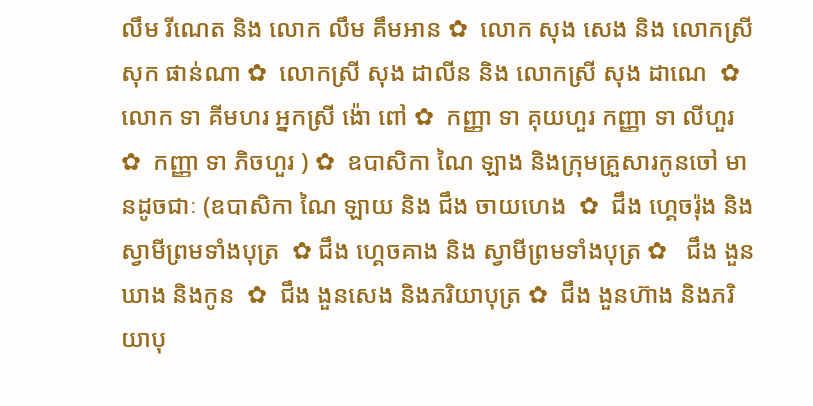លឹម រីណេត និង លោក លឹម គឹមអាន ✿  លោក សុង សេង និង លោកស្រី សុក ផាន់ណា ✿  លោកស្រី សុង ដាលីន និង លោកស្រី សុង ដាណេ  ✿  លោក ទា គីមហរ អ្នកស្រី ង៉ោ ពៅ ✿  កញ្ញា ទា គុយហួរ កញ្ញា ទា លីហួរ ✿  កញ្ញា ទា ភិចហួរ ) ✿  ឧបាសិកា ណៃ ឡាង និងក្រុមគ្រួសារកូនចៅ មានដូចជាៈ (ឧបាសិកា ណៃ ឡាយ និង ជឹង ចាយហេង  ✿  ជឹង ហ្គេចរ៉ុង និង ស្វាមីព្រមទាំងបុត្រ  ✿ ជឹង ហ្គេចគាង និង ស្វាមីព្រមទាំងបុត្រ ✿   ជឹង ងួនឃាង និងកូន  ✿  ជឹង ងួនសេង និងភរិយាបុត្រ ✿  ជឹង ងួនហ៊ាង និងភរិយាបុ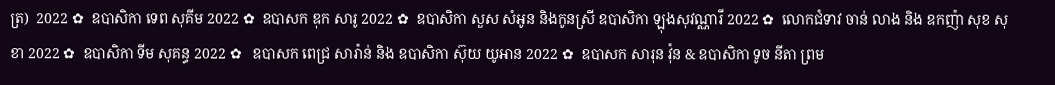ត្រ)  2022 ✿  ឧបាសិកា ទេព សុគីម 2022 ✿  ឧបាសក ឌុក សារូ 2022 ✿  ឧបាសិកា សួស សំអូន និងកូនស្រី ឧបាសិកា ឡុងសុវណ្ណារី 2022 ✿  លោកជំទាវ ចាន់ លាង និង ឧកញ៉ា សុខ សុខា 2022 ✿  ឧបាសិកា ទីម សុគន្ធ 2022 ✿   ឧបាសក ពេជ្រ សារ៉ាន់ និង ឧបាសិកា ស៊ុយ យូអាន 2022 ✿  ឧបាសក សារុន វ៉ុន & ឧបាសិកា ទូច នីតា ព្រម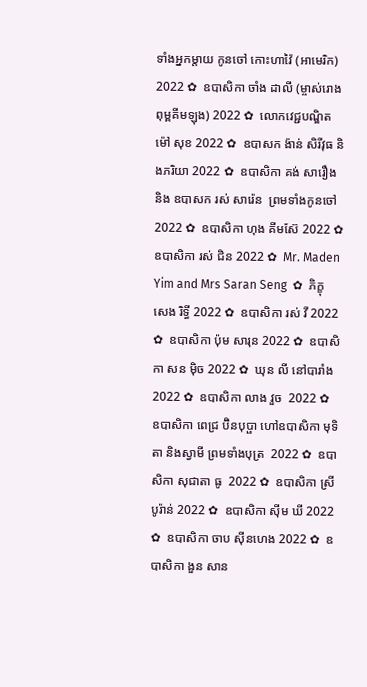ទាំងអ្នកម្តាយ កូនចៅ កោះហាវ៉ៃ (អាមេរិក) 2022 ✿  ឧបាសិកា ចាំង ដាលី (ម្ចាស់រោងពុម្ពគីមឡុង) 2022 ✿  លោកវេជ្ជបណ្ឌិត ម៉ៅ សុខ 2022 ✿  ឧបាសក ង៉ាន់ សិរីវុធ និងភរិយា 2022 ✿  ឧបាសិកា គង់ សារឿង និង ឧបាសក រស់ សារ៉េន  ព្រមទាំងកូនចៅ 2022 ✿  ឧបាសិកា ហុង គីមស៊ែ 2022 ✿  ឧបាសិកា រស់ ជិន 2022 ✿  Mr. Maden Yim and Mrs Saran Seng  ✿  ភិក្ខុ សេង រិទ្ធី 2022 ✿  ឧបាសិកា រស់ វី 2022 ✿  ឧបាសិកា ប៉ុម សារុន 2022 ✿  ឧបាសិកា សន ម៉ិច 2022 ✿  ឃុន លី នៅបារាំង 2022 ✿  ឧបាសិកា លាង វួច  2022 ✿  ឧបាសិកា ពេជ្រ ប៊ិនបុប្ផា ហៅឧបាសិកា មុទិតា និងស្វាមី ព្រមទាំងបុត្រ  2022 ✿  ឧបាសិកា សុជាតា ធូ  2022 ✿  ឧបាសិកា ស្រី បូរ៉ាន់ 2022 ✿  ឧបាសិកា ស៊ីម ឃី 2022 ✿  ឧបាសិកា ចាប ស៊ីនហេង 2022 ✿  ឧបាសិកា ងួន សាន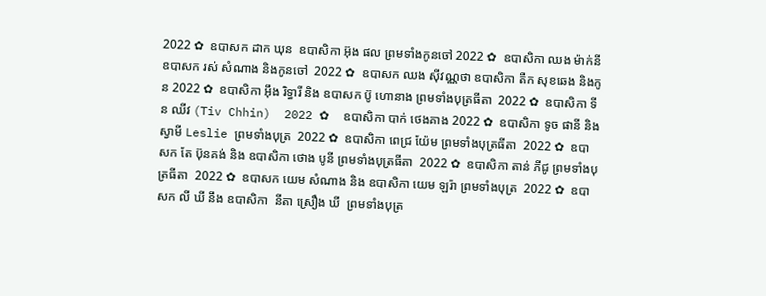2022 ✿  ឧបាសក ដាក ឃុន  ឧបាសិកា អ៊ុង ផល ព្រមទាំងកូនចៅ 2022 ✿  ឧបាសិកា ឈង ម៉ាក់នី ឧបាសក រស់ សំណាង និងកូនចៅ  2022 ✿  ឧបាសក ឈង សុីវណ្ណថា ឧបាសិកា តឺក សុខឆេង និងកូន 2022 ✿  ឧបាសិកា អុឹង រិទ្ធារី និង ឧបាសក ប៊ូ ហោនាង ព្រមទាំងបុត្រធីតា  2022 ✿  ឧបាសិកា ទីន ឈីវ (Tiv Chhin)  2022 ✿  ឧបាសិកា បាក់ ថេងគាង 2022 ✿  ឧបាសិកា ទូច ផានី និង ស្វាមី Leslie ព្រមទាំងបុត្រ  2022 ✿  ឧបាសិកា ពេជ្រ យ៉ែម ព្រមទាំងបុត្រធីតា  2022 ✿  ឧបាសក តែ ប៊ុនគង់ និង ឧបាសិកា ថោង បូនី ព្រមទាំងបុត្រធីតា  2022 ✿  ឧបាសិកា តាន់ ភីជូ ព្រមទាំងបុត្រធីតា  2022 ✿  ឧបាសក យេម សំណាង និង ឧបាសិកា យេម ឡរ៉ា ព្រមទាំងបុត្រ  2022 ✿  ឧបាសក លី ឃី នឹង ឧបាសិកា  នីតា ស្រឿង ឃី  ព្រមទាំងបុត្រ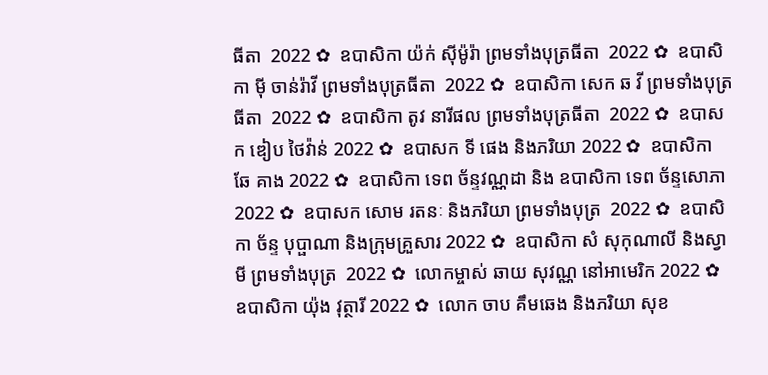ធីតា  2022 ✿  ឧបាសិកា យ៉ក់ សុីម៉ូរ៉ា ព្រមទាំងបុត្រធីតា  2022 ✿  ឧបាសិកា មុី ចាន់រ៉ាវី ព្រមទាំងបុត្រធីតា  2022 ✿  ឧបាសិកា សេក ឆ វី ព្រមទាំងបុត្រធីតា  2022 ✿  ឧបាសិកា តូវ នារីផល ព្រមទាំងបុត្រធីតា  2022 ✿  ឧបាសក ឌៀប ថៃវ៉ាន់ 2022 ✿  ឧបាសក ទី ផេង និងភរិយា 2022 ✿  ឧបាសិកា ឆែ គាង 2022 ✿  ឧបាសិកា ទេព ច័ន្ទវណ្ណដា និង ឧបាសិកា ទេព ច័ន្ទសោភា  2022 ✿  ឧបាសក សោម រតនៈ និងភរិយា ព្រមទាំងបុត្រ  2022 ✿  ឧបាសិកា ច័ន្ទ បុប្ផាណា និងក្រុមគ្រួសារ 2022 ✿  ឧបាសិកា សំ សុកុណាលី និងស្វាមី ព្រមទាំងបុត្រ  2022 ✿  លោកម្ចាស់ ឆាយ សុវណ្ណ នៅអាមេរិក 2022 ✿  ឧបាសិកា យ៉ុង វុត្ថារី 2022 ✿  លោក ចាប គឹមឆេង និងភរិយា សុខ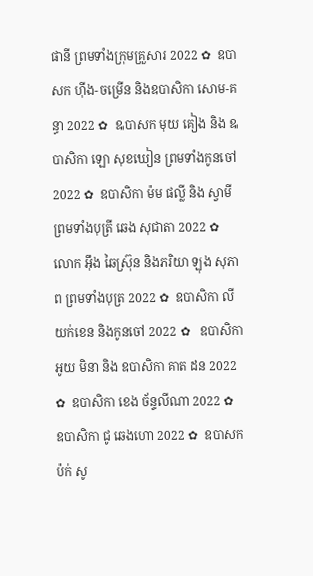ផានី ព្រមទាំងក្រុមគ្រួសារ 2022 ✿  ឧបាសក ហ៊ីង-ចម្រើន និងឧបាសិកា សោម-គន្ធា 2022 ✿  ឩបាសក មុយ គៀង និង ឩបាសិកា ឡោ សុខឃៀន ព្រមទាំងកូនចៅ  2022 ✿  ឧបាសិកា ម៉ម ផល្លី និង ស្វាមី ព្រមទាំងបុត្រី ឆេង សុជាតា 2022 ✿  លោក អ៊ឹង ឆៃស្រ៊ុន និងភរិយា ឡុង សុភាព ព្រមទាំងបុត្រ 2022 ✿  ឧបាសិកា លី យក់ខេន និងកូនចៅ 2022 ✿   ឧបាសិកា អូយ មិនា និង ឧបាសិកា គាត ដន 2022 ✿  ឧបាសិកា ខេង ច័ន្ទលីណា 2022 ✿  ឧបាសិកា ជូ ឆេងហោ 2022 ✿  ឧបាសក ប៉ក់ សូ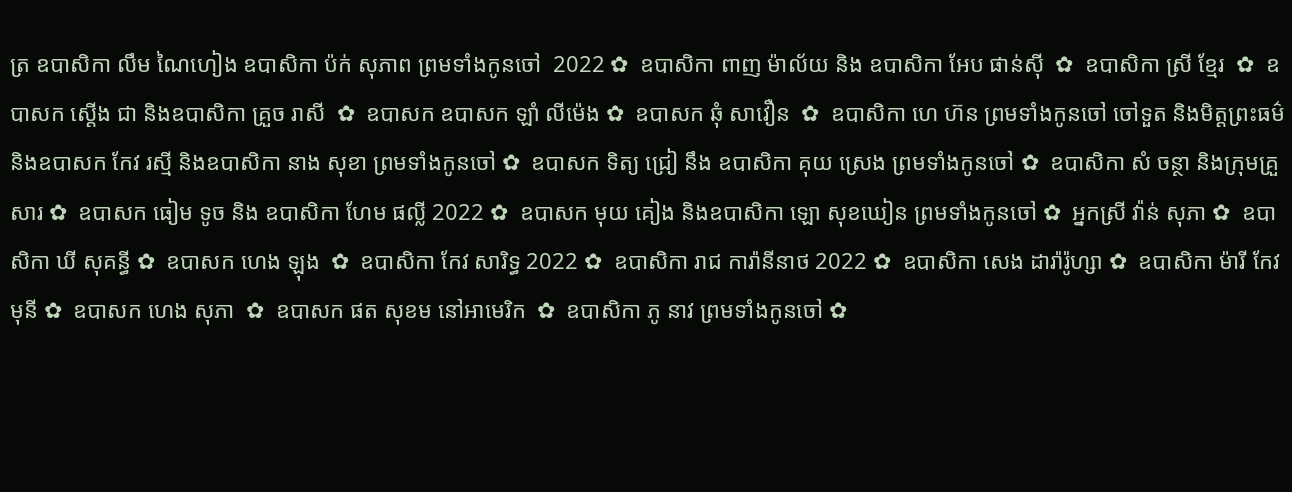ត្រ ឧបាសិកា លឹម ណៃហៀង ឧបាសិកា ប៉ក់ សុភាព ព្រមទាំងកូនចៅ  2022 ✿  ឧបាសិកា ពាញ ម៉ាល័យ និង ឧបាសិកា អែប ផាន់ស៊ី  ✿  ឧបាសិកា ស្រី ខ្មែរ  ✿  ឧបាសក ស្តើង ជា និងឧបាសិកា គ្រួច រាសី  ✿  ឧបាសក ឧបាសក ឡាំ លីម៉េង ✿  ឧបាសក ឆុំ សាវឿន  ✿  ឧបាសិកា ហេ ហ៊ន ព្រមទាំងកូនចៅ ចៅទួត និងមិត្តព្រះធម៌ និងឧបាសក កែវ រស្មី និងឧបាសិកា នាង សុខា ព្រមទាំងកូនចៅ ✿  ឧបាសក ទិត្យ ជ្រៀ នឹង ឧបាសិកា គុយ ស្រេង ព្រមទាំងកូនចៅ ✿  ឧបាសិកា សំ ចន្ថា និងក្រុមគ្រួសារ ✿  ឧបាសក ធៀម ទូច និង ឧបាសិកា ហែម ផល្លី 2022 ✿  ឧបាសក មុយ គៀង និងឧបាសិកា ឡោ សុខឃៀន ព្រមទាំងកូនចៅ ✿  អ្នកស្រី វ៉ាន់ សុភា ✿  ឧបាសិកា ឃី សុគន្ធី ✿  ឧបាសក ហេង ឡុង  ✿  ឧបាសិកា កែវ សារិទ្ធ 2022 ✿  ឧបាសិកា រាជ ការ៉ានីនាថ 2022 ✿  ឧបាសិកា សេង ដារ៉ារ៉ូហ្សា ✿  ឧបាសិកា ម៉ារី កែវមុនី ✿  ឧបាសក ហេង សុភា  ✿  ឧបាសក ផត សុខម នៅអាមេរិក  ✿  ឧបាសិកា ភូ នាវ ព្រមទាំងកូនចៅ ✿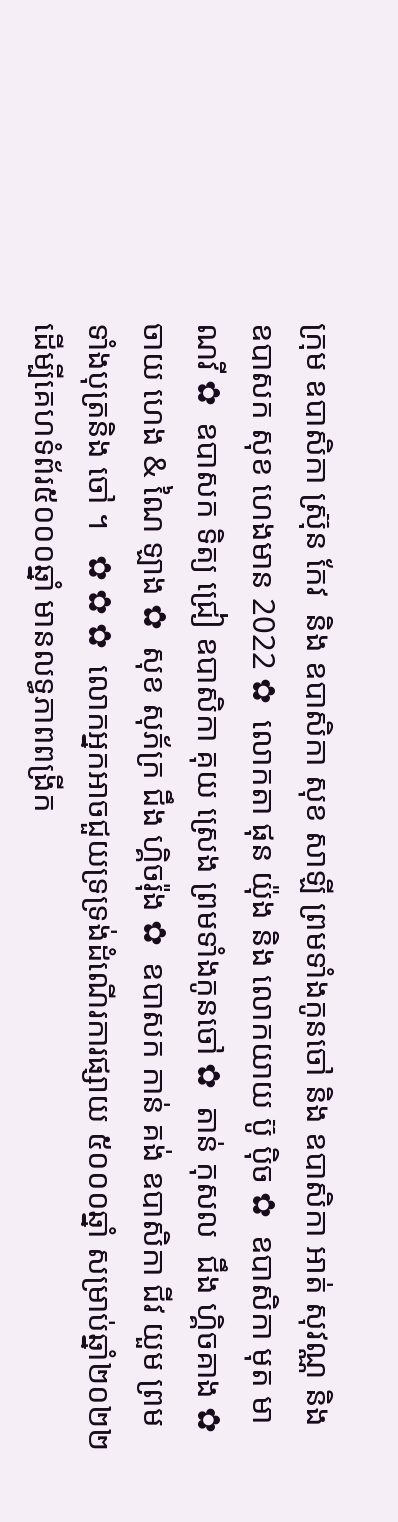ក្រុម ឧបាសិកា ស្រ៊ុន កែវ  និង ឧបាសិកា សុខ សាឡី ព្រមទាំងកូនចៅ និង ឧបាសិកា អាត់ សុវណ្ណ និង  ឧបាសក សុខ ហេងមាន 2022 ✿  លោកតា ផុន យ៉ុង និង លោកយាយ ប៊ូ ប៉ិច ✿  ឧបាសិកា មុត មាណវី ✿  ឧបាសក ទិត្យ ជ្រៀ ឧបាសិកា គុយ ស្រេង ព្រមទាំងកូនចៅ ✿  តាន់ កុសល  ជឹង ហ្គិចគាង ✿  ចាយ ហេង & ណៃ ឡាង ✿  សុខ សុភ័ក្រ ជឹង ហ្គិចរ៉ុង ✿  ឧបាសក កាន់ គង់ ឧបាសិកា ជីវ យួម ព្រមទាំងបុត្រនិង ចៅ ។   ✿ ✿ ✿  លោកអ្នកអាចជួយទ្រទ្រង់ដំណើរការផ្សាយ ៥០០០ឆ្នាំ សម្រាប់ឆ្នាំ២០២២  ដើម្បីគេហទំព័រ៥០០០ឆ្នាំ មានលទ្ធភាពពង្រីក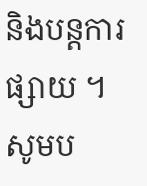និងបន្តការផ្សាយ ។  សូមប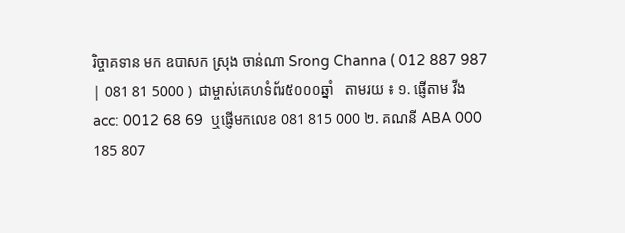រិច្ចាគទាន មក ឧបាសក ស្រុង ចាន់ណា Srong Channa ( 012 887 987 | 081 81 5000 )  ជាម្ចាស់គេហទំព័រ៥០០០ឆ្នាំ   តាមរយ ៖ ១. ផ្ញើតាម វីង acc: 0012 68 69  ឬផ្ញើមកលេខ 081 815 000 ២. គណនី ABA 000 185 807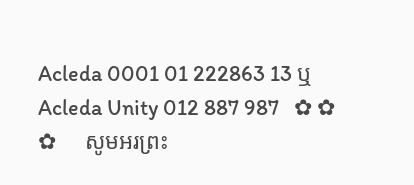Acleda 0001 01 222863 13 ឬ Acleda Unity 012 887 987   ✿ ✿ ✿     សូមអរព្រះ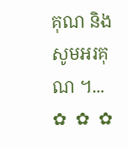គុណ និង សូមអរគុណ ។...       ✿  ✿  ✿